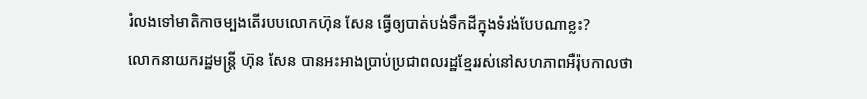រំលងទៅមាតិកាចម្បងតើរបបលោកហ៊ុន សែន ធ្វើឲ្យបាត់បង់ទឹកដីក្នុងទំរង់បែបណាខ្លះ?
លោកនាយករដ្ឋមន្ត្រី ហ៊ុន សែន បានអះអាងប្រាប់ប្រជាពលរដ្ឋខ្មែររស់នៅសហភាពអឺរ៉ុបកាលថា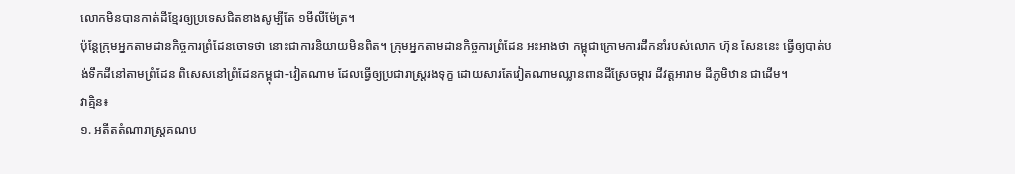លោកមិនបានកាត់ដីខ្មែរឲ្យប្រទេសជិតខាងសូម្បីតែ ១មីលីម៉ែត្រ។
ប៉ុន្តែក្រុមអ្នកតាមដានកិច្ចការព្រំដែនចោទថា នោះជាការនិយាយមិនពិត។ ក្រុមអ្នកតាមដានកិច្ចការព្រំដែន អះអាងថា កម្ពុជាក្រោមការដឹកនាំរបស់លោក ហ៊ុន សែននេះ ធ្វើឲ្យបាត់បង់ទឹកដីនៅតាមព្រំដែន ពិសេសនៅព្រំដែនកម្ពុជា-វៀតណាម ដែលធ្វើឲ្យប្រជារាស្ត្ររងទុក្ខ ដោយសារតែវៀតណាមឈ្លានពានដីស្រែចម្ការ ដីវត្តអារាម ដីភូមិឋាន ជាដើម។
វាគ្មិន៖
១. អតីតតំណារាស្រ្តគណប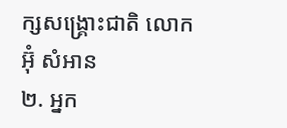ក្សសង្រ្គោះជាតិ លោក អ៊ុំ សំអាន
២. អ្នក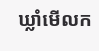ឃ្លាំមើលក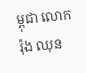ម្ពុជា លោក រ៉ុង ឈុន